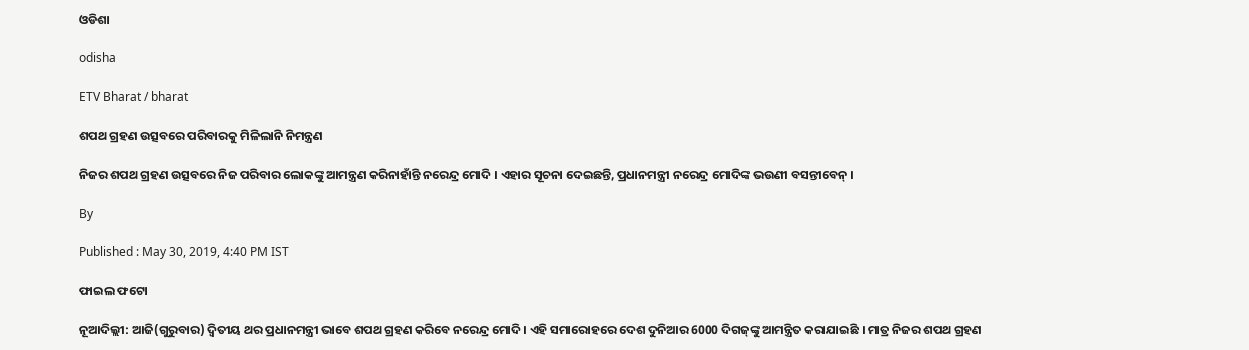ଓଡିଶା

odisha

ETV Bharat / bharat

ଶପଥ ଗ୍ରହଣ ଉତ୍ସବରେ ପରିବାରକୁ ମିଳିଲାନି ନିମନ୍ତ୍ରଣ

ନିଜର ଶପଥ ଗ୍ରହଣ ଉତ୍ସବରେ ନିଜ ପରିବାର ଲୋକଙ୍କୁ ଆମନ୍ତ୍ରଣ କରିନାହାଁନ୍ତି ନରେନ୍ଦ୍ର ମୋଦି । ଏହାର ସୂଚନା ଦେଇଛନ୍ତି, ପ୍ରଧାନମନ୍ତ୍ରୀ ନରେନ୍ଦ୍ର ମୋଦିଙ୍କ ଭଉଣୀ ବସନ୍ତୀବେନ୍ ।

By

Published : May 30, 2019, 4:40 PM IST

ଫାଇଲ ଫଟୋ

ନୂଆଦିଲ୍ଲୀ: ଆଜି(ଗୁରୁବାର) ଦ୍ବିତୀୟ ଥର ପ୍ରଧାନମନ୍ତ୍ରୀ ଭାବେ ଶପଥ ଗ୍ରହଣ କରିବେ ନରେନ୍ଦ୍ର ମୋଦି । ଏହି ସମାରୋହରେ ଦେଶ ଦୁନିଆର 6000 ଦିଗଜ୍‌ଙ୍କୁ ଆମନ୍ତ୍ରିତ କରାଯାଇଛି । ମାତ୍ର ନିଜର ଶପଥ ଗ୍ରହଣ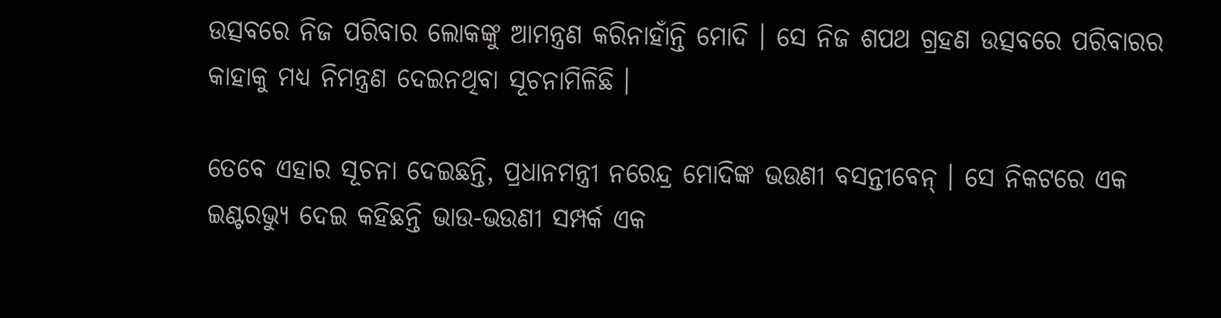ଉତ୍ସବରେ ନିଜ ପରିବାର ଲୋକଙ୍କୁ ଆମନ୍ତ୍ରଣ କରିନାହାଁନ୍ତି ମୋଦି । ସେ ନିଜ ଶପଥ ଗ୍ରହଣ ଉତ୍ସବରେ ପରିବାରର କାହାକୁ ମଧ୍ୟ ନିମନ୍ତ୍ରଣ ଦେଇନଥିବା ସୂଚନାମିଳିଛି ।

ତେବେ ଏହାର ସୂଚନା ଦେଇଛନ୍ତି, ପ୍ରଧାନମନ୍ତ୍ରୀ ନରେନ୍ଦ୍ର ମୋଦିଙ୍କ ଭଉଣୀ ବସନ୍ତୀବେନ୍ । ସେ ନିକଟରେ ଏକ ଇଣ୍ଟରଭ୍ୟୁ ଦେଇ କହିଛନ୍ତି ଭାଉ-ଭଉଣୀ ସମ୍ପର୍କ ଏକ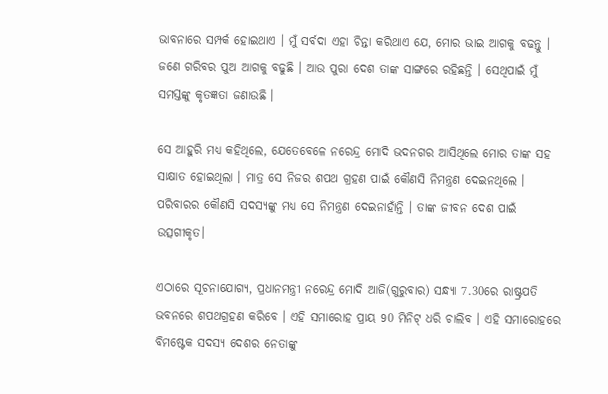ଭାବନାରେ ସମ୍ପର୍କ ହୋଇଥାଏ । ମୁଁ ସର୍ବଦା ଏହା ଚିନ୍ତା କରିଥାଏ ଯେ, ମୋର ଭାଇ ଆଗକୁ ବଢନ୍ତୁ । ଜଣେ ଗରିବର ପୁଅ ଆଗକୁ ବଢୁଛି । ଆଉ ପୁରା ଦେଶ ତାଙ୍କ ସାଙ୍ଗରେ ରହିଛନ୍ତି । ସେଥିପାଇଁ ମୁଁ ସମସ୍ତଙ୍କୁ କୃତଜ୍ଞତା ଜଣାଉଛି ।

ସେ ଆହୁରି ମଧ୍ୟ କହିଥିଲେ, ଯେତେବେଳେ ନରେନ୍ଦ୍ର ମୋଦି ଭଦନଗର ଆସିଥିଲେ ମୋର ତାଙ୍କ ସହ ସାକ୍ଷାତ ହୋଇଥିଲା । ମାତ୍ର ସେ ନିଜର ଶପଥ ଗ୍ରହଣ ପାଇଁ କୌଣସି ନିମନ୍ତ୍ରଣ ଦେଇନଥିଲେ । ପରିବାରର କୌଣସି ସଦସ୍ୟଙ୍କୁ ମଧ୍ୟ ସେ ନିମନ୍ତ୍ରଣ ଦେଇନାହାଁନ୍ତି । ତାଙ୍କ ଜୀବନ ଦେଶ ପାଇଁ ଉତ୍ସଗୀକୃତ।

ଏଠାରେ ସୂଚନାଯୋଗ୍ୟ, ପ୍ରଧାନମନ୍ତ୍ରୀ ନରେନ୍ଦ୍ର ମୋଦି ଆଜି(ଗୁରୁବାର) ସନ୍ଧ୍ୟା 7.30ରେ ରାଷ୍ଟ୍ରପତି ଭବନରେ ଶପଥଗ୍ରହଣ କରିବେ । ଏହି ସମାରୋହ ପ୍ରାୟ 90 ମିନିଟ୍‌ ଧରି ଚାଲିବ । ଏହି ସମାରୋହରେ ବିମଷ୍ଟେକ ସଦସ୍ୟ ଦେଶର ନେତାଙ୍କୁ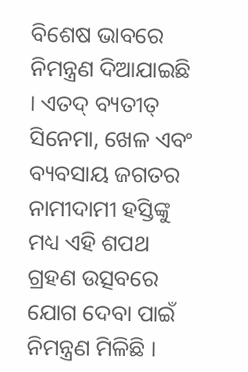ବିଶେଷ ଭାବରେ ନିମନ୍ତ୍ରଣ ଦିଆଯାଇଛି । ଏତଦ୍ ବ୍ୟତୀତ୍ ସିନେମା, ଖେଳ ଏବଂ ବ୍ୟବସାୟ ଜଗତର ନାମୀଦାମୀ ହସ୍ତିଙ୍କୁ ମଧ୍ୟ ଏହି ଶପଥ ଗ୍ରହଣ ଉତ୍ସବରେ ଯୋଗ ଦେବା ପାଇଁ ନିମନ୍ତ୍ରଣ ମିଳିଛି ।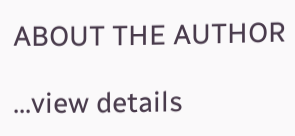ABOUT THE AUTHOR

...view details